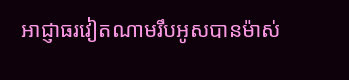អាជ្ញាធរវៀតណាមរឹបអូសបានម៉ាស់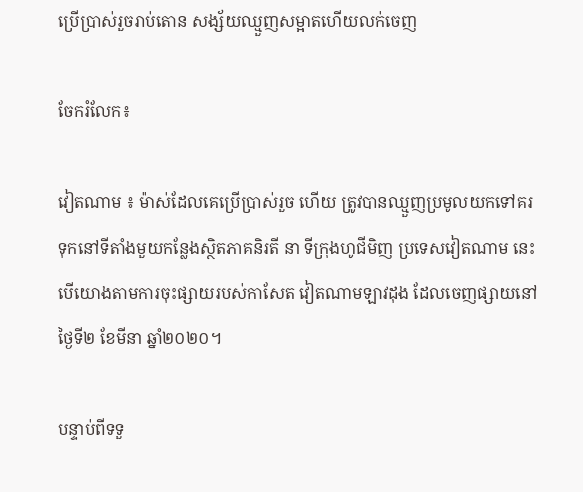ប្រើប្រាស់រួចរាប់តោន សង្ស័យឈ្មួញសម្អាតហើយលក់ចេញ

ចែករំលែក៖

វៀតណាម ៖ ម៉ាស់ដែលគេប្រើប្រាស់រួច ហើយ ត្រូវបានឈ្មួញប្រមូលយកទៅគរ ទុកនៅទីតាំងមួយកន្លែងស្ថិតភាគនិរតី នា ទីក្រុងហូជីមិញ ប្រទេសវៀតណាម នេះ បើយោងតាមការចុះផ្សាយរបស់កាសែត វៀតណាមឡាវដុង ដែលចេញផ្សាយនៅថ្ងៃទី២ ខែមីនា ឆ្នាំ២០២០។

បន្ទាប់ពីទទួ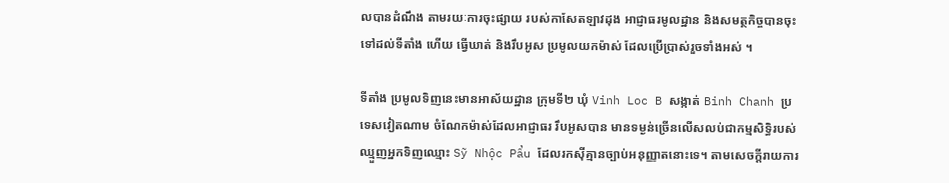លបានដំណឹង តាមរយៈការចុះផ្សាយ របស់កាសែតឡាវដុង អាជ្ញាធរមូលដ្ឋាន និងសមត្ថកិច្ចបានចុះទៅដល់ទីតាំង ហើយ ធ្វើឃាត់ និងរឹបអូស ប្រមូលយកម៉ាស់ ដែលប្រើប្រាស់រួចទាំងអស់ ។

ទីតាំង ប្រមូលទិញនេះមានអាស័យដ្ឋាន ក្រុមទី២ ឃុំ Vinh Loc B សង្កាត់ Binh Chanh ប្រទេសវៀតណាម ចំណែកម៉ាស់ដែលអាជ្ញាធរ រឹបអូសបាន មានទម្ងន់ច្រើនលើសលប់ជាកម្មសិទ្ធិរបស់ឈ្មួញអ្នកទិញឈ្មោះ Sỹ Nhộc Pẩu ដែលរកស៊ីគ្មានច្បាប់អនុញ្ញាតនោះទេ។ តាមសេចក្តីរាយការ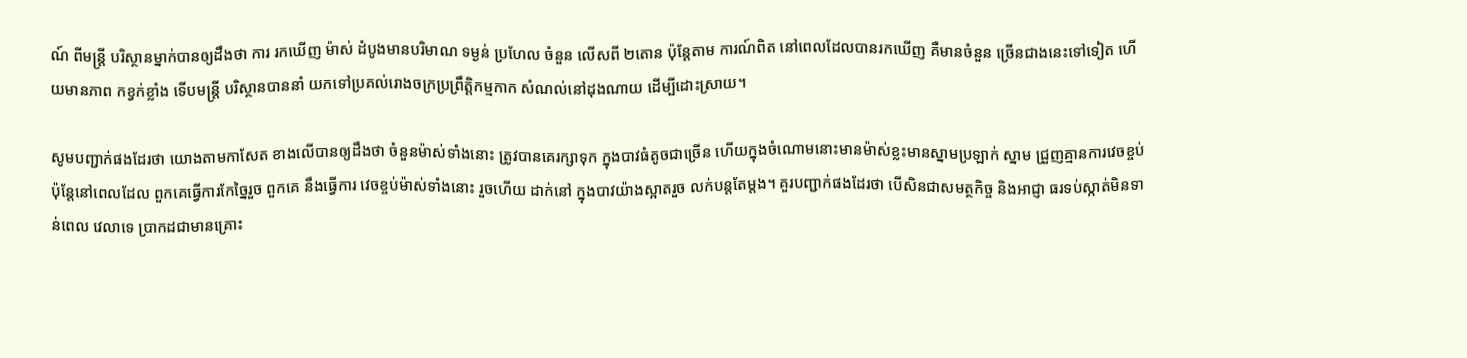ណ៍ ពីមន្រ្តី បរិស្ថានម្នាក់បានឲ្យដឹងថា ការ រកឃើញ ម៉ាស់ ដំបូងមានបរិមាណ ទម្ងន់ ប្រហែល ចំនួន លើសពី ២តោន ប៉ុន្តែតាម ការណ៍ពិត នៅពេលដែលបានរកឃើញ គឺមានចំនួន ច្រើនជាងនេះទៅទៀត ហើយមានភាព កខ្វក់ខ្លាំង ទើបមន្រ្តី បរិស្ថានបាននាំ យកទៅប្រគល់រោងចក្រប្រព្រឹត្តិកម្មកាក សំណល់នៅដុងណាយ ដើម្បីដោះស្រាយ។

សូមបញ្ជាក់ផងដែរថា យោងតាមកាសែត ខាងលើបានឲ្យដឹងថា ចំនួនម៉ាស់ទាំងនោះ ត្រូវបានគេរក្សាទុក ក្នុងបាវធំតូចជាច្រើន ហើយក្នុងចំណោមនោះមានម៉ាស់ខ្លះមានស្នាមប្រឡាក់ ស្នាម ជ្រួញគ្មានការវេចខ្ចប់ ប៉ុន្តែនៅពេលដែល ពួកគេធ្វើការកែច្នៃរួច ពួកគេ នឹងធ្វើការ វេចខ្ចប់ម៉ាស់ទាំងនោះ រួចហើយ ដាក់នៅ ក្នុងបាវយ៉ាងស្អាតរួច លក់បន្តតែម្តង។ គួរបញ្ជាក់ផងដែរថា បើសិនជាសមត្ថកិច្ច និងអាជ្ញា ធរទប់ស្កាត់មិនទាន់ពេល វេលាទេ ប្រាកដជាមានគ្រោះ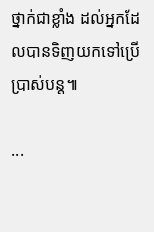ថ្នាក់ជាខ្លាំង ដល់អ្នកដែលបានទិញយកទៅប្រើប្រាស់បន្ត៕

...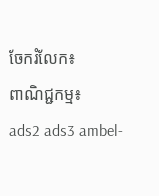ចែករំលែក៖
ពាណិជ្ជកម្ម៖
ads2 ads3 ambel-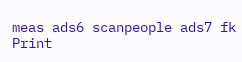meas ads6 scanpeople ads7 fk Print